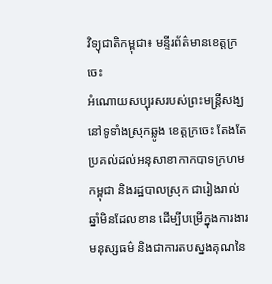វិទ្យុជាតិកម្ពុជា៖ មន្ទីរព័ត៌មានខេត្តក្រចេះ
អំណោយសប្បុរសរបស់ព្រះមន្រ្តីសង្ឃ នៅទូទាំងស្រុកឆ្លូង ខេត្តក្រចេះ តែងតែប្រគល់ដល់អនុសាខាកាកបាទក្រហមកម្ពុជា និងរដ្ឋបាលស្រុក ជារៀងរាល់ឆ្នាំមិនដែលខាន ដើម្បីបម្រើក្នុងការងារមនុស្សធម៌ និងជាការតបស្នងគុណនៃ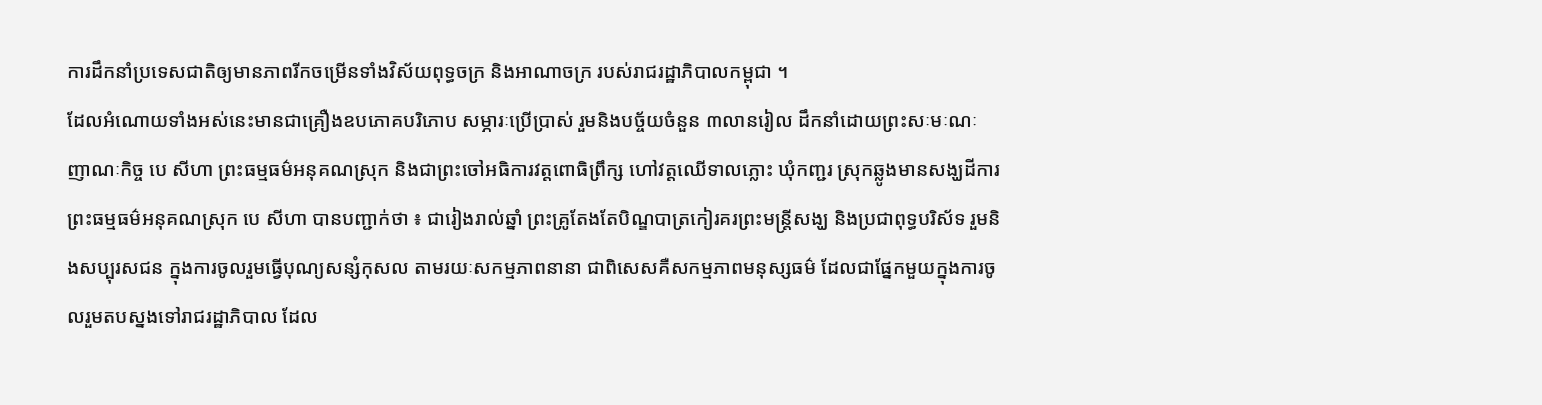ការដឹកនាំប្រទេសជាតិឲ្យមានភាពរីកចម្រើនទាំងវិស័យពុទ្ធចក្រ និងអាណាចក្រ របស់រាជរដ្ឋាភិបាលកម្ពុជា ។
ដែលអំណោយទាំងអស់នេះមានជាគ្រឿងឧបភោគបរិភោប សម្ភារៈប្រើប្រាស់ រួមនិងបច្ច័យចំនួន ៣លានរៀល ដឹកនាំដោយព្រះសៈមៈណៈញាណៈកិច្ច បេ សីហា ព្រះធម្មធម៌អនុគណស្រុក និងជាព្រះចៅអធិការវត្តពោធិព្រឹក្ស ហៅវត្តឈើទាលភ្លោះ ឃុំកញ្ជរ ស្រុកឆ្លូងមានសង្ឃដីការព្រះធម្មធម៌អនុគណស្រុក បេ សីហា បានបញ្ជាក់ថា ៖ ជារៀងរាល់ឆ្នាំ ព្រះគ្រូតែងតែបិណ្ឌបាត្រកៀរគរព្រះមន្រ្តីសង្ឃ និងប្រជាពុទ្ធបរិស័ទ រួមនិងសប្បុរសជន ក្នុងការចូលរួមធ្វើបុណ្យសន្សំកុសល តាមរយៈសកម្មភាពនានា ជាពិសេសគឺសកម្មភាពមនុស្សធម៌ ដែលជាផ្នែកមួយក្នុងការចូលរួមតបស្នងទៅរាជរដ្ឋាភិបាល ដែល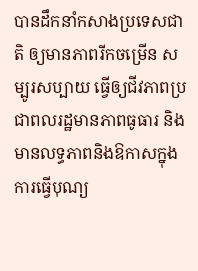បានដឹកនាំកសាងប្រទេសជាតិ ឲ្យមានភាពរីកចម្រើន សម្បូរសប្បាយ ធ្វើឲ្យជីវភាពប្រជាពលរដ្ឋមានភាពធូធារ និងមានលទ្ធភាពនិងឱកាសក្នុងការធ្វើបុណ្យ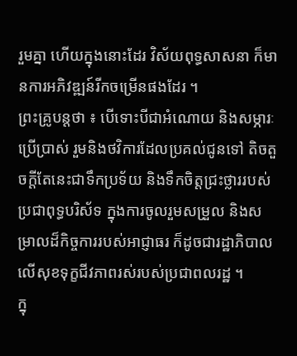រួមគ្នា ហើយក្នុងនោះដែរ វិស័យពុទ្ធសាសនា ក៏មានការអភិវឌ្ឍន៍រីកចម្រើនផងដែរ ។
ព្រះគ្រូបន្តថា ៖ បើទោះបីជាអំណោយ និងសម្ភារៈប្រើប្រាស់ រួមនិងថវិការដែលប្រគល់ជូនទៅ តិចតួចក្តីតែនេះជាទឹកប្រទ័យ និងទឹកចិត្តជ្រះថ្លាររបស់ប្រជាពុទ្ធបរិស័ទ ក្នុងការចូលរួមសម្រួល និងសម្រាលដ៏កិច្ចការរបស់អាជ្ញាធរ ក៏ដូចជារដ្ឋាភិបាល លើសុខទុក្ខជីវភាពរស់របស់ប្រជាពលរដ្ឋ ។
ក្នុ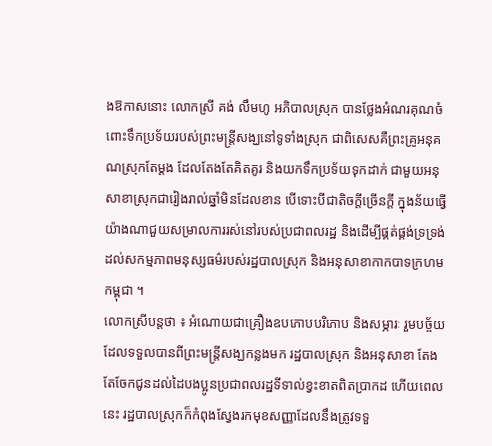ងឱកាសនោះ លោកស្រី គង់ លឹមហូ អភិបាលស្រុក បានថ្លែងអំណរគុណចំពោះទឹកប្រទ័យរបស់ព្រះមន្រ្តីសង្ឃនៅទូទាំងស្រុក ជាពិសេសគឺព្រះគ្រូអនុគណស្រុកតែម្តង ដែលតែងតែគិតគូរ និងយកទឹកប្រទ័យទុកដាក់ ជាមួយអនុសាខាស្រុកជារៀងរាល់ឆ្នាំមិនដែលខាន បើទោះបីជាតិចក្តីច្រើនក្តី ក្នុងន័យធ្វើយ៉ាងណាជួយសម្រាលការរស់នៅរបស់ប្រជាពលរដ្ឋ និងដើម្បីផ្គត់ផ្គង់ទ្រទ្រង់ដល់សកម្មភាពមនុស្សធម៌របស់រដ្ឋបាលស្រុក និងអនុសាខាកាកបាទក្រហមកម្ពុជា ។
លោកស្រីបន្តថា ៖ អំណោយជាគ្រឿងឧបភោបបរិភោប និងសម្ភារៈ រួមបច្ច័យដែលទទួលបានពីព្រះមន្រ្តីសង្ឃកន្លងមក រដ្ឋបាលស្រុក និងអនុសាខា តែងតែចែកជូនដល់ដៃបងប្អូនប្រជាពលរដ្ឋទីទាល់ខ្វះខាតពិតប្រាកដ ហើយពេលនេះ រដ្ឋបាលស្រុកក៏កំពុងស្វែងរកមុខសញ្ញាដែលនឹងត្រូវទទួ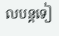លបន្តទៀ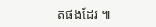តផងដែរ ៕